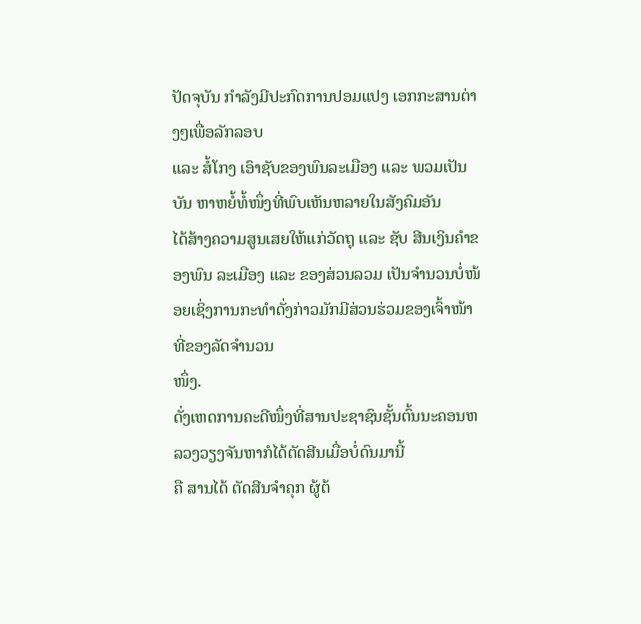ປັດຈຸບັນ ກຳລັງມີປະກົດການປອມແປງ ເອກກະສານຕ່າງໆເພື່ອລັກລອບ
ແລະ ສໍ້ໂກງ ເອົາຊັບຂອງພົນລະເມືອງ ແລະ ພວມເປັນບັນ ຫາຫຍໍ້ທໍ້ໜຶ່ງທີ່ພົບເຫັນຫລາຍໃນສັງຄົມອັນ
ໄດ້ສ້າງຄວາມສູນເສຍໃຫ້ແກ່ວັດຖຸ ແລະ ຊັບ ສີນເງິນຄຳຂອງພົນ ລະເມືອງ ແລະ ຂອງສ່ວນລວມ ເປັນຈຳນວນບໍ່ໜ້ອຍເຊິ່ງການກະທຳດັ່ງກ່າວມັກມີສ່ວນຮ່ວມຂອງເຈົ້າໜ້າທີ່ຂອງລັດຈຳນວນ
ໜຶ່ງ.
ດັ່ງເຫດການຄະດີໜຶ່ງທີ່ສານປະຊາຊົນຊັ້ນຕົ້ນນະຄອນຫລວງວຽງຈັນຫາກໍໄດ້ຕັດສີນເມື່ອບໍ່ດົນມານີ້
ຄື ສານໄດ້ ຕັດສີນຈຳຄຸກ ຜູ້ຕ້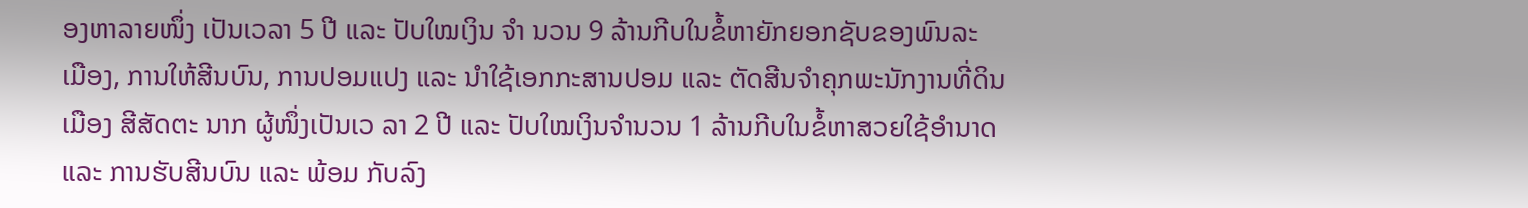ອງຫາລາຍໜຶ່ງ ເປັນເວລາ 5 ປີ ແລະ ປັບໃໝເງິນ ຈຳ ນວນ 9 ລ້ານກີບໃນຂໍ້ຫາຍັກຍອກຊັບຂອງພົນລະ
ເມືອງ, ການໃຫ້ສີນບົນ, ການປອມແປງ ແລະ ນຳໃຊ້ເອກກະສານປອມ ແລະ ຕັດສີນຈຳຄຸກພະນັກງານທີ່ດິນ
ເມືອງ ສີສັດຕະ ນາກ ຜູ້ໜຶ່ງເປັນເວ ລາ 2 ປີ ແລະ ປັບໃໝເງິນຈຳນວນ 1 ລ້ານກີບໃນຂໍ້ຫາສວຍໃຊ້ອຳນາດ
ແລະ ການຮັບສີນບົນ ແລະ ພ້ອມ ກັບລົງ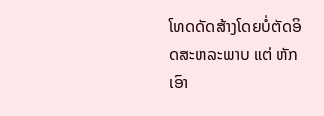ໂທດດັດສ້າງໂດຍບໍ່ຕັດອິດສະຫລະພາບ ແຕ່ ຫັກເອົາ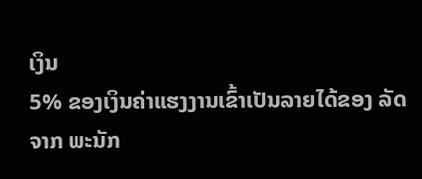ເງິນ
5% ຂອງເງິນຄ່າແຮງງານເຂົ້າເປັນລາຍໄດ້ຂອງ ລັດຈາກ ພະນັກ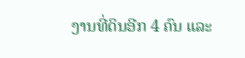ງານທີ່ດິນອີກ 4 ຄົນ ແລະ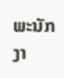ພະນັກງາ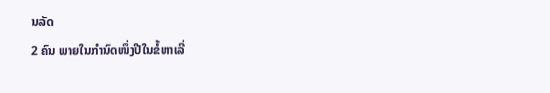ນລັດ
2 ຄົນ ພາຍໃນກຳນົດໜຶ່ງປີໃນຂໍ້ຫາເລີ່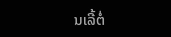ນເລີ້ຕໍ່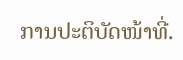ການປະຕິບັດໜ້າທີ່.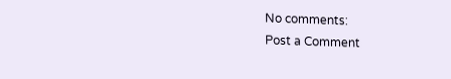No comments:
Post a Comment